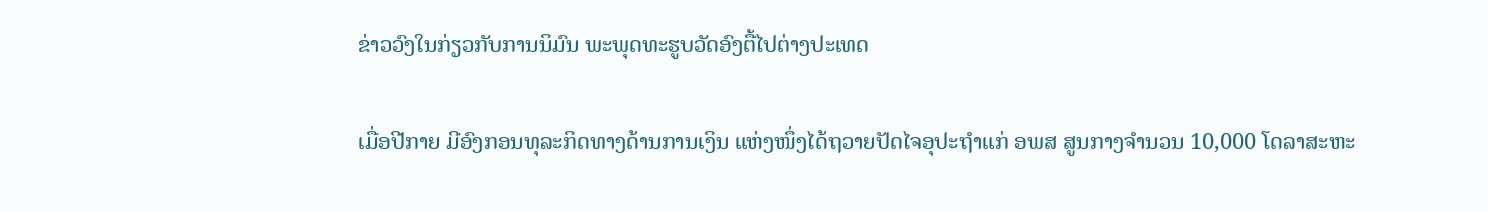ຂ່າວວົງໃນກ່ຽວກັບການນິມົນ ພະພຸດທະຮູບວັດອົງຕື້ໄປຕ່າງປະເທດ

ເມື່ອປີກາຍ ມີອົງກອນທຸລະກິດທາງດ້ານການເງິນ ແຫ່ງໜຶ່ງໄດ້ຖວາຍປັດໄຈອຸປະຖຳແກ່ ອພສ ສູນກາງຈຳນວນ 10,000 ໂດລາສະຫະ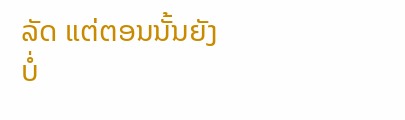ລັດ ແຕ່ຕອນນັ້ນຍັງບໍ່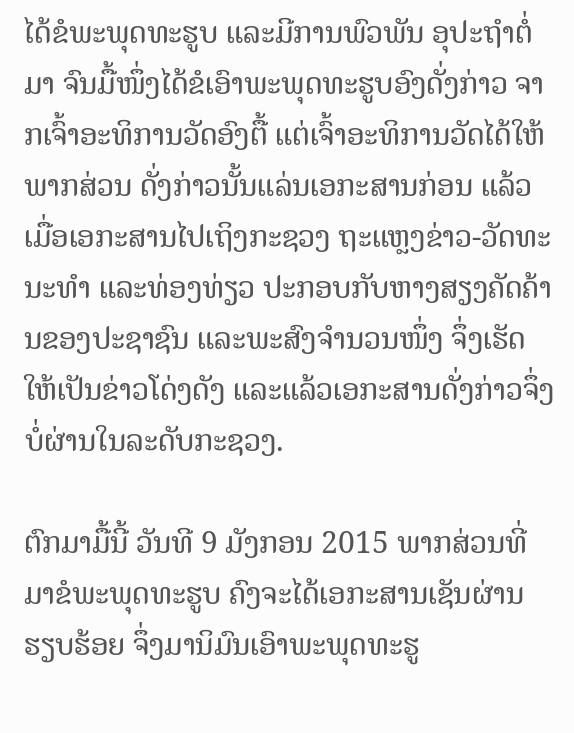ໄດ້ຂໍພະພຸດທະຮູບ ແລະມີການພົວພັນ ອຸປະຖຳຕໍ່ມາ ຈົນມື້ໜຶ່ງໄດ້ຂໍເອົາພະພຸດທະຮູບອົງດັ່ງກ່າວ ຈາກເຈົ້າອະທິການວັດອົງຕື້ ແຕ່ເຈົ້າອະທິການວັດໄດ້ໃຫ້ພາກສ່ວນ ດັ່ງກ່າວນັ້ນແລ່ນເອກະສານກ່ອນ ແລ້ວເມື່ອເອກະສານໄປເຖິງກະຊວງ ຖະແຫຼງຂ່າວ-ວັດທະນະທຳ ແລະທ່ອງທ່ຽວ ປະກອບກັບຫາງສຽງຄັດຄ້ານຂອງປະຊາຊົນ ແລະພະສົງຈຳນວນໜຶ່ງ ຈຶ່ງເຮັດໃຫ້ເປັນຂ່າວໂດ່ງດັງ ແລະແລ້ວເອກະສານດັ່ງກ່າວຈຶ່ງບໍ່ຜ່ານໃນລະດັບກະຊວງ.

ຕົກມາມື້ນີ້ ວັນທີ 9 ມັງກອນ 2015 ພາກສ່ວນທີ່ມາຂໍພະພຸດທະຮູບ ຄົງຈະໄດ້ເອກະສານເຊັນຜ່ານຮຽບຮ້ອຍ ຈຶ່ງມານິມົນເອົາພະພຸດທະຮູ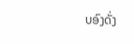ບອົງດັ່ງ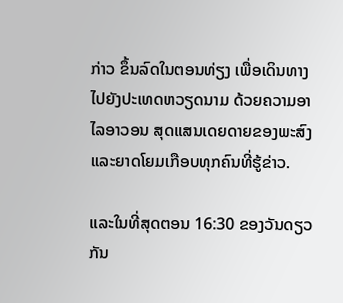ກ່າວ ຂຶ້ນລົດໃນຕອນທ່ຽງ ເພື່ອເດິນທາງໄປຍັງປະເທດຫວຽດນາມ ດ້ວຍຄວາມອາໄລອາວອນ ສຸດແສນເດຍດາຍຂອງພະສົງ ແລະຍາດໂຍມເກືອບທຸກຄົນທີ່ຮູ້ຂ່າວ.

ແລະໃນທີ່ສຸດຕອນ 16:30 ຂອງວັນດຽວກັນ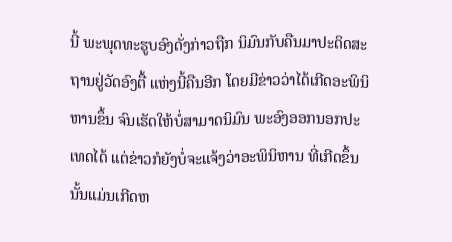ນີ້ ພະພຸດທະຮູບອົງດັ່ງກ່າວຖືກ ນິມົນກັບຄືນມາປະດິດສະຖານຢູ່ວັດອົງຕື້ ແຫ່ງນີ້ຄືນອີກ ໂດຍມີຂ່າວວ່າໄດ້ເກີດອະພິນິຫານຂຶ້ນ ຈົນເຮັດໃຫ້ບໍ່ສາມາດນິມົນ ພະອົງອອກນອກປະເທດໄດ້ ແຕ່ຂ່າວກໍຍັງບໍ່ຈະແຈ້ງວ່າອະພິນິຫານ ທີ່ເກີດຂຶ້ນນັ້ນແມ່ນເກີດຫ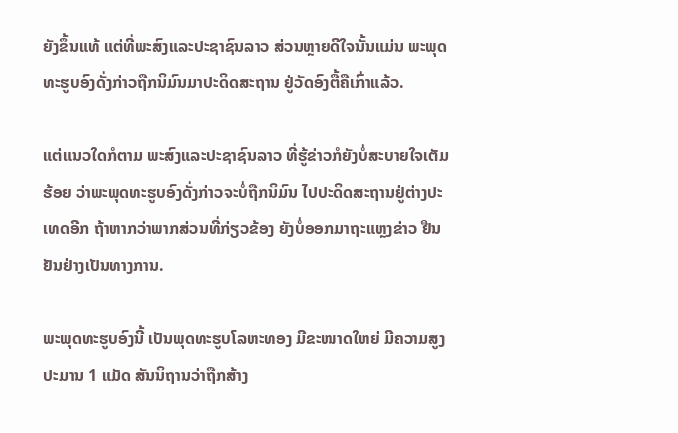ຍັງຂຶ້ນແທ້ ແຕ່ທີ່ພະສົງແລະປະຊາຊົນລາວ ສ່ວນຫຼາຍດີໃຈນັ້ນແມ່ນ ພະພຸດທະຮູບອົງດັ່ງກ່າວຖືກນິມົນມາປະດິດສະຖານ ຢູ່ວັດອົງຕື້ຄືເກົ່າແລ້ວ.

ແຕ່ແນວໃດກໍຕາມ ພະສົງແລະປະຊາຊົນລາວ ທີ່ຮູ້ຂ່າວກໍຍັງບໍ່ສະບາຍໃຈເຕັມຮ້ອຍ ວ່າພະພຸດທະຮູບອົງດັ່ງກ່າວຈະບໍ່ຖືກນິມົນ ໄປປະດິດສະຖານຢູ່ຕ່າງປະເທດອີກ ຖ້າຫາກວ່າພາກສ່ວນທີ່ກ່ຽວຂ້ອງ ຍັງບໍ່ອອກມາຖະແຫຼງຂ່າວ ຢືນຢັນຢ່າງເປັນທາງການ.

ພະພຸດທະຮູບອົງນີ້ ເປັນພຸດທະຮູບໂລຫະທອງ ມີຂະໜາດໃຫຍ່ ມີຄວາມສູງປະມານ 1 ແມັດ ສັນນິຖານວ່າຖືກສ້າງ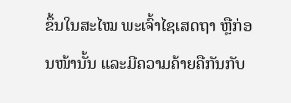ຂຶ້ນໃນສະໄໝ ພະເຈົ້າໄຊເສດຖາ ຫຼືກ່ອນໜ້ານັ້ນ ແລະມີຄວາມຄ້າຍຄືກັນກັບ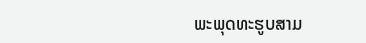ພະພຸດທະຮູບສາມ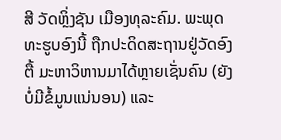ສີ ວັດຫຼິ່ງຊັນ ເມືອງທຸລະຄົມ. ພະພຸດທະຮູບອົງນີ້ ຖືກປະດິດສະຖານຢູ່ວັດອົງຕື້ ມະຫາວິຫານມາໄດ້ຫຼາຍເຊັ່ນຄົນ (ຍັງບໍ່ມີຂໍ້ມູນແນ່ນອນ) ແລະ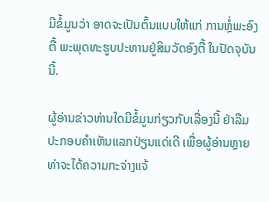ມີຂໍ້ມູນວ່າ ອາດຈະເປັນຕົ້ນແບບໃຫ້ແກ່ ການຫຼໍ່ພະອົງຕື້ ພະພຸດທະຮູບປະທານຢູ່ສິມວັດອົງຕື້ ໃນປັດຈຸບັນນີ້.

ຜູ້ອ່ານຂ່າວທ່ານໃດມີຂໍ້ມູນກ່ຽວກັບເລື່ອງນີ້ ຢ່າລືມປະກອບຄຳເຫັນແລກປ່ຽນແດ່ເດີ ເພື່ອຜູ້ອ່ານຫຼາຍທ່າຈະໄດ້ຄວາມກະຈ່າງແຈ້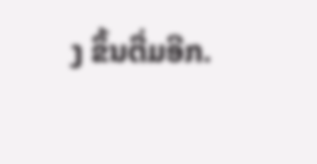ງ ຂຶ້ນຕື່ມອີກ.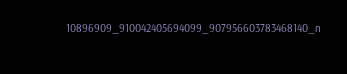10896909_910042405694099_907956603783468140_n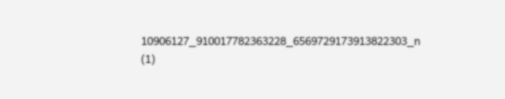10906127_910017782363228_6569729173913822303_n (1)